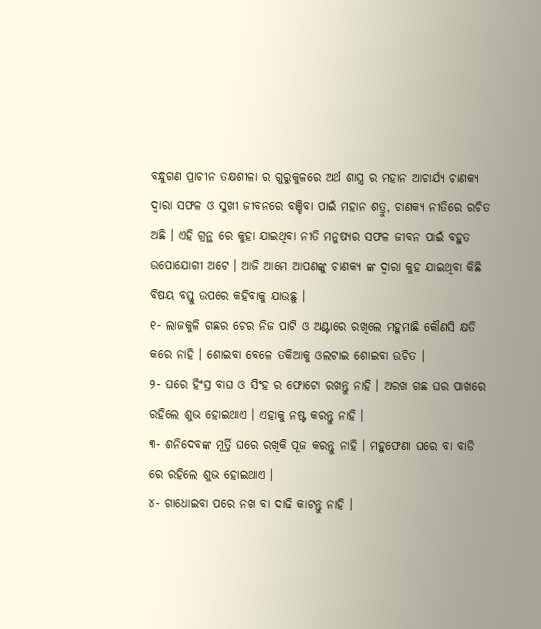ବନ୍ଧୁଗଣ ପ୍ରାଚୀନ ତକ୍ଷଶୀଳା ର ଗୁରୁକୁଳରେ ଅର୍ଥ ଶାସ୍ତ୍ର ର ମହାନ ଆଚାର୍ଯ୍ୟ ଚାଣକ୍ୟ ଦ୍ଵାରା ସଫଳ ଓ ସୁଖୀ ଜୀବନରେ ବଞ୍ଚିବା ପାଇଁ ମହାନ ଶତ୍ରୁ, ଚାଣକ୍ୟ ନୀତିରେ ରଚିତ ଅଛି । ଏହି ଗ୍ରନ୍ଥ ରେ କୁହା ଯାଇଥିବା ନୀତି ମନୁଷ୍ୟର ସଫଳ ଜୀବନ ପାଇଁ ବହୁତ ଉପୋଯୋଗୀ ଅଟେ । ଆଜି ଆମେ ଆପଣଙ୍କୁ ଚାଣକ୍ୟ ଙ୍କ ଦ୍ଵାରା କୁହ ଯାଇଥିବା କିଛି ବିଷୟ ବସ୍ତୁ ଉପରେ କହିବାକୁ ଯାଉଛୁ ।
୧- ଲାଜକୁଳି ଗଛର ଚେର ନିଜ ପାଟି ଓ ଅଣ୍ଟାରେ ରଖିଲେ ମହୁମାଛି କୌଣସି କ୍ଷତି କରେ ନାହି । ଶୋଇବା ବେଳେ ତକିଆକୁ ଓଲଟାଇ ଶୋଇବା ଉଚିତ ।
୨- ଘରେ ହିଂସ୍ର ବାଘ ଓ ସିଂହ ର ଫୋଟୋ ରଖନ୍ତୁ ନାହି । ଅରଖ ଗଛ ଘର ପାଖରେ ରହିଲେ ଶୁଭ ହୋଇଥାଏ । ଏହାକୁ ନଷ୍ଟ କରନ୍ତୁ ନାହି ।
୩- ଶନିଦେବଙ୍କ ମୂର୍ତ୍ତି ଘରେ ରଖିକି ପୂଜ କରନ୍ତୁ ନାହି । ମହୁଫେଣା ଘରେ ବା ବାଡି ରେ ରହିଲେ ଶୁଭ ହୋଇଥାଏ ।
୪- ଗାଧୋଇବା ପରେ ନଖ ବା ଦାଢି କାଟନ୍ତୁ ନାହି ।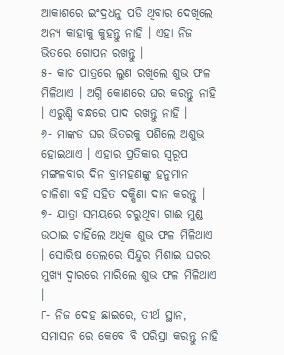ଆକାଶରେ ଇଂଦ୍ରଧନୁ ପଡି ଥିବାର ଦେଖିଲେ ଅନ୍ୟ କାହାକୁ କୁହନ୍ତୁ ନାହି । ଏହା ନିଜ ଭିତରେ ଗୋପନ ରଖନ୍ତୁ ।
୫- କାଚ ପାତ୍ରରେ ଲୁଣ ରଖିଲେ ଶୁଭ ଫଳ ମିଳିଥାଏ । ଅଗ୍ନି କୋଣରେ ଘର କରନ୍ତୁ ନାହି । ଏରୁଣ୍ଡି ବନ୍ଧରେ ପାଦ ରଖନ୍ତୁ ନାହି ।
୬- ମାଙ୍କଡ ଘର ଭିତରକୁ ପଶିଲେ ଅଶୁଭ ହୋଇଥାଏ । ଏହାର ପ୍ରତିକାର ସ୍ୱରୂପ ମଙ୍ଗଳବାର ଦିନ ବ୍ରାମହଣଙ୍କୁ ହନୁମାନ ଚାଳିଶା ବହି ସହିତ ଦକ୍ଷିଣା ଦାନ କରନ୍ତୁ ।
୭- ଯାତ୍ରା ସମୟରେ ଚରୁଥିବା ଗାଈ ମୁଣ୍ଡ ଉଠାଇ ଚାହିଁଲେ ଅଧିକ ଶୁଭ ଫଳ ମିଳିଥାଏ । ସୋରିଷ ତେଲରେ ସିନ୍ଦୁର ମିଶାଇ ଘରର ମୁଖ୍ୟ ଦ୍ଵାରରେ ମାରିଲେ ଶୁଭ ଫଳ ମିଳିଥାଏ ।
୮- ନିଜ ଦେହ ଛାଇରେ, ତୀର୍ଥ ସ୍ଥାନ, ସମାସନ ରେ କେବେ ବି ପରିସ୍ରା କରନ୍ତୁ ନାହି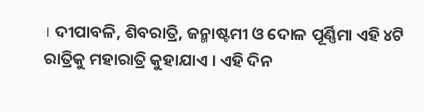। ଦୀପାବଳି, ଶିବରାତ୍ରି, ଜନ୍ମାଷ୍ଟମୀ ଓ ଦୋଳ ପୂର୍ଣ୍ଣିମା ଏହି ୪ଟି ରାତ୍ରିକୁ ମହାରାତ୍ରି କୁହାଯାଏ । ଏହି ଦିନ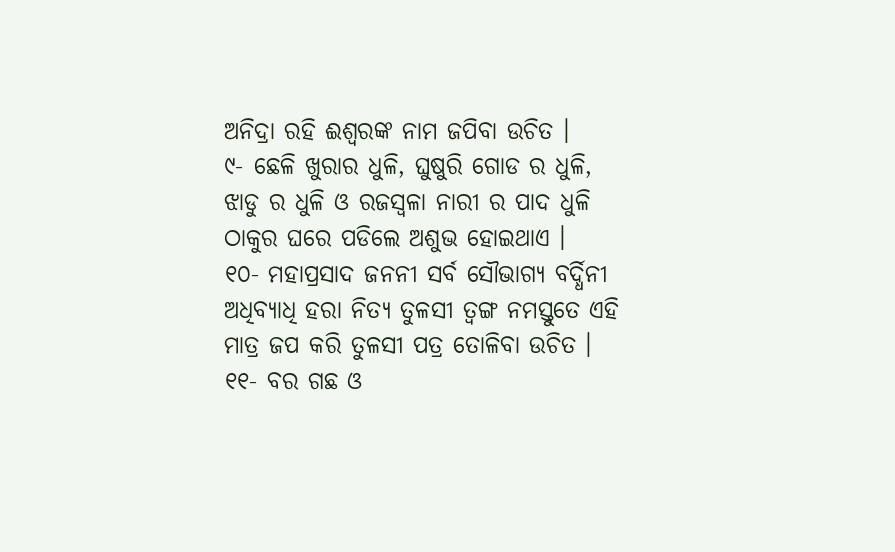ଅନିଦ୍ରା ରହି ଈଶ୍ଵରଙ୍କ ନାମ ଜପିବା ଉଚିତ ।
୯- ଛେଳି ଖୁରାର ଧୁଳି, ଘୁଷୁରି ଗୋଡ ର ଧୁଳି, ଝାଡୁ ର ଧୁଳି ଓ ରଜସ୍ଵଳା ନାରୀ ର ପାଦ ଧୁଳି ଠାକୁର ଘରେ ପଡିଲେ ଅଶୁଭ ହୋଇଥାଏ ।
୧୦- ମହାପ୍ରସାଦ ଜନନୀ ସର୍ବ ସୌଭାଗ୍ୟ ବର୍ଦ୍ଧିନୀ ଅଧିବ୍ୟାଧି ହରା ନିତ୍ୟ ତୁଳସୀ ତ୍ଵଙ୍ଗ ନମସ୍ତୁତେ ଏହି ମାତ୍ର ଜପ କରି ତୁଳସୀ ପତ୍ର ତୋଳିବା ଉଚିତ ।
୧୧- ବର ଗଛ ଓ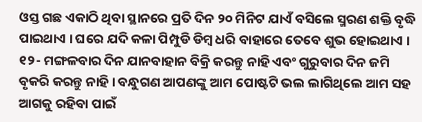ଓସ୍ତ ଗଛ ଏକାଠି ଥିବା ସ୍ଥାନରେ ପ୍ରତି ଦିନ ୨୦ ମିନିଟ ଯାଏଁ ବସିଲେ ସ୍ମରଣ ଶକ୍ତି ବୃଦ୍ଧି ପାଇଥାଏ । ଘରେ ଯଦି କଳା ପିମ୍ପୁଡି ଡିମ୍ବ ଧରି ବାହାରେ ତେବେ ଶୁଭ ହୋଇଥାଏ ।
୧୨- ମଙ୍ଗଳବାର ଦିନ ଯାନବାହାନ ବିକ୍ରି କରନ୍ତୁ ନାହି ଏବଂ ଗୁରୁବାର ଦିନ ଜମି ବୃକରି କରନ୍ତୁ ନାହି । ବନ୍ଧୁଗଣ ଆପଣଙ୍କୁ ଆମ ପୋଷ୍ଟଟି ଭଲ ଲାଗିଥିଲେ ଆମ ସହ ଆଗକୁ ରହିବା ପାଇଁ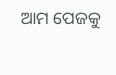ଆମ ପେଜକୁ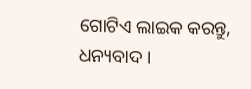ଗୋଟିଏ ଲାଇକ କରନ୍ତୁ, ଧନ୍ୟବାଦ ।